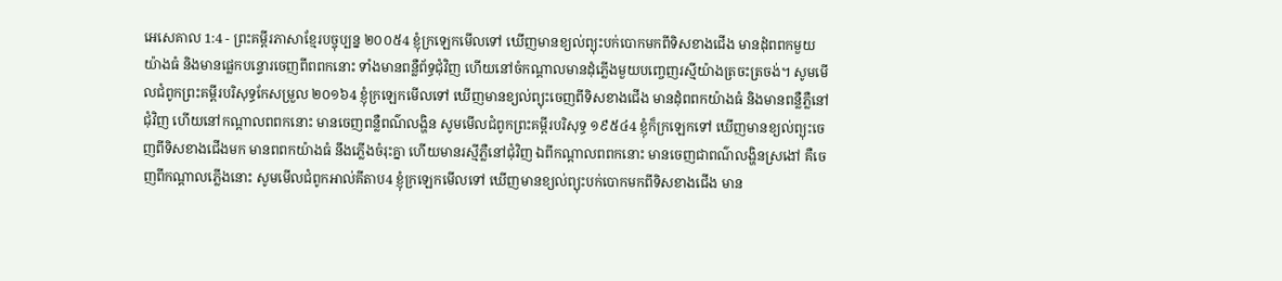អេសេគាល 1:4 - ព្រះគម្ពីរភាសាខ្មែរបច្ចុប្បន្ន ២០០៥4 ខ្ញុំក្រឡេកមើលទៅ ឃើញមានខ្យល់ព្យុះបក់បោកមកពីទិសខាងជើង មានដុំពពកមួយយ៉ាងធំ និងមានផ្លេកបន្ទោរចេញពីពពកនោះ ទាំងមានពន្លឺព័ទ្ធជុំវិញ ហើយនៅចំកណ្ដាលមានដុំភ្លើងមួយបញ្ចេញរស្មីយ៉ាងត្រចះត្រចង់។ សូមមើលជំពូកព្រះគម្ពីរបរិសុទ្ធកែសម្រួល ២០១៦4 ខ្ញុំក្រឡេកមើលទៅ ឃើញមានខ្យល់ព្យុះចេញពីទិសខាងជើង មានដុំពពកយ៉ាងធំ និងមានពន្លឺភ្លឺនៅជុំវិញ ហើយនៅកណ្ដាលពពកនោះ មានចេញពន្លឺពណ៌លង្ហិន សូមមើលជំពូកព្រះគម្ពីរបរិសុទ្ធ ១៩៥៤4 ខ្ញុំក៏ក្រឡេកទៅ ឃើញមានខ្យល់ព្យុះចេញពីទិសខាងជើងមក មានពពកយ៉ាងធំ នឹងភ្លើងចំរុះគ្នា ហើយមានរស្មីភ្លឺនៅជុំវិញ ឯពីកណ្តាលពពកនោះ មានចេញជាពណ៌លង្ហិនស្រងៅ គឺចេញពីកណ្តាលភ្លើងនោះ សូមមើលជំពូកអាល់គីតាប4 ខ្ញុំក្រឡេកមើលទៅ ឃើញមានខ្យល់ព្យុះបក់បោកមកពីទិសខាងជើង មាន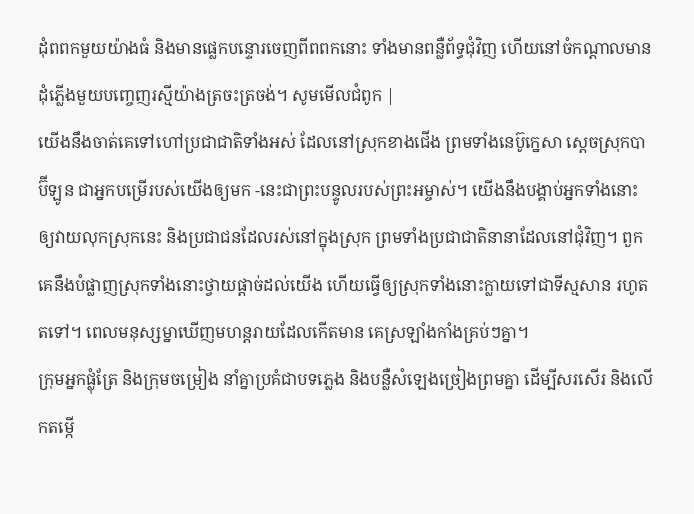ដុំពពកមួយយ៉ាងធំ និងមានផ្លេកបន្ទោរចេញពីពពកនោះ ទាំងមានពន្លឺព័ទ្ធជុំវិញ ហើយនៅចំកណ្ដាលមានដុំភ្លើងមួយបញ្ចេញរស្មីយ៉ាងត្រចះត្រចង់។ សូមមើលជំពូក |
យើងនឹងចាត់គេទៅហៅប្រជាជាតិទាំងអស់ ដែលនៅស្រុកខាងជើង ព្រមទាំងនេប៊ូក្នេសា ស្ដេចស្រុកបាប៊ីឡូន ជាអ្នកបម្រើរបស់យើងឲ្យមក -នេះជាព្រះបន្ទូលរបស់ព្រះអម្ចាស់។ យើងនឹងបង្គាប់អ្នកទាំងនោះឲ្យវាយលុកស្រុកនេះ និងប្រជាជនដែលរស់នៅក្នុងស្រុក ព្រមទាំងប្រជាជាតិនានាដែលនៅជុំវិញ។ ពួកគេនឹងបំផ្លាញស្រុកទាំងនោះថ្វាយផ្ដាច់ដល់យើង ហើយធ្វើឲ្យស្រុកទាំងនោះក្លាយទៅជាទីស្មសាន រហូតតទៅ។ ពេលមនុស្សម្នាឃើញមហន្តរាយដែលកើតមាន គេស្រឡាំងកាំងគ្រប់ៗគ្នា។
ក្រុមអ្នកផ្លុំត្រែ និងក្រុមចម្រៀង នាំគ្នាប្រគំជាបទភ្លេង និងបន្លឺសំឡេងច្រៀងព្រមគ្នា ដើម្បីសរសើរ និងលើកតម្កើ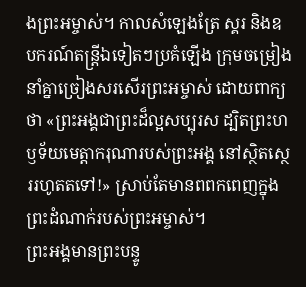ងព្រះអម្ចាស់។ កាលសំឡេងត្រែ ស្គរ និងឧបករណ៍តន្ត្រីឯទៀតៗប្រគំឡើង ក្រុមចម្រៀងនាំគ្នាច្រៀងសរសើរព្រះអម្ចាស់ ដោយពាក្យថា «ព្រះអង្គជាព្រះដ៏ល្អសប្បុរស ដ្បិតព្រះហឫទ័យមេត្តាករុណារបស់ព្រះអង្គ នៅស្ថិតស្ថេររហូតតទៅ!» ស្រាប់តែមានពពកពេញក្នុងព្រះដំណាក់របស់ព្រះអម្ចាស់។
ព្រះអង្គមានព្រះបន្ទូ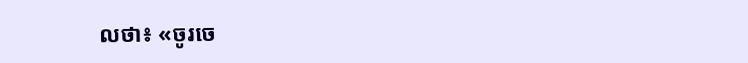លថា៖ «ចូរចេ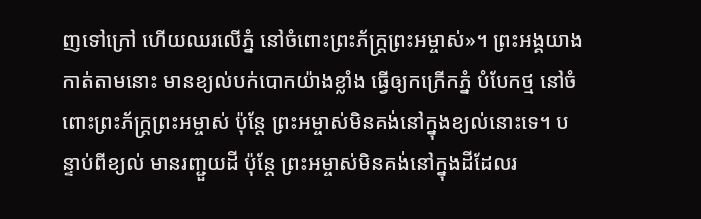ញទៅក្រៅ ហើយឈរលើភ្នំ នៅចំពោះព្រះភ័ក្ត្រព្រះអម្ចាស់»។ ព្រះអង្គយាងកាត់តាមនោះ មានខ្យល់បក់បោកយ៉ាងខ្លាំង ធ្វើឲ្យកក្រើកភ្នំ បំបែកថ្ម នៅចំពោះព្រះភ័ក្ត្រព្រះអម្ចាស់ ប៉ុន្តែ ព្រះអម្ចាស់មិនគង់នៅក្នុងខ្យល់នោះទេ។ បន្ទាប់ពីខ្យល់ មានរញ្ជួយដី ប៉ុន្តែ ព្រះអម្ចាស់មិនគង់នៅក្នុងដីដែលរ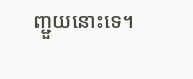ញ្ជួយនោះទេ។